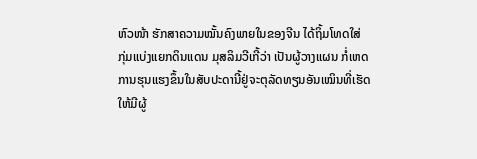ຫົວໜ້າ ຮັກສາຄວາມໝັ້ນຄົງພາຍໃນຂອງຈີນ ໄດ້ຖິ້ມໂທດໃສ່
ກຸ່ມແບ່ງແຍກດິນແດນ ມຸສລິມວີເກີ້ວ່າ ເປັນຜູ້ວາງແຜນ ກໍ່ເຫດ
ການຮຸນແຮງຂຶ້ນໃນສັບປະດານີ້ຢູ່ຈະຕຸລັດທຽນອັນເໝິນທີ່ເຮັດ
ໃຫ້ມີຜູ້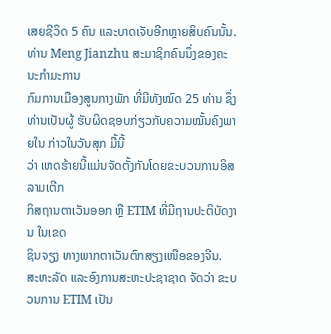ເສຍຊີວິດ 5 ຄົນ ແລະບາດເຈັບອີກຫຼາຍສິບຄົນນັ້ນ.
ທ່ານ Meng Jianzhu ສະມາຊິກຄົນນຶ່ງຂອງຄະນະກຳມະການ
ກົມການເມືອງສູນກາງພັກ ທີ່ມີທັງໝົດ 25 ທ່ານ ຊຶ່ງທ່ານເປັນຜູ້ ຮັບຜິດຊອບກ່ຽວກັບຄວາມໝັ້ນຄົງພາຍໃນ ກ່າວໃນວັນສຸກ ມື້ນີ້
ວ່າ ເຫດຮ້າຍນີ້ແມ່ນຈັດຕັ້ງກັນໂດຍຂະບວນການອິສລາມເຕີກ
ກິສຖານຕາເວັນອອກ ຫຼື ETIM ທີ່ມີຖານປະຕິບັດງານ ໃນເຂດ
ຊິນຈຽງ ທາງພາກຕາເວັນຕົກສຽງເໜືອຂອງຈີນ.
ສະຫະລັດ ແລະອົງການສະຫະປະຊາຊາດ ຈັດວ່າ ຂະບວນການ ETIM ເປັນ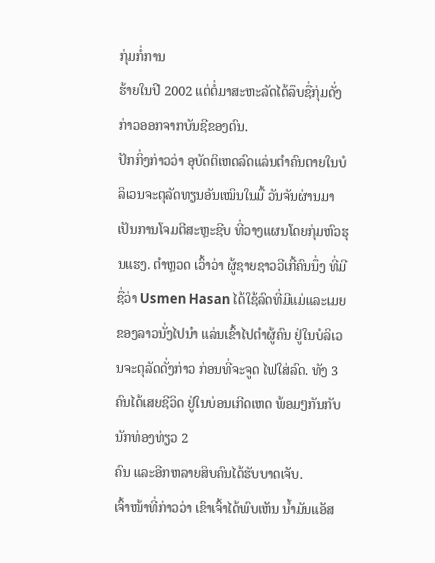ກຸ່ມກໍ່ການ
ຮ້າຍໃນປີ 2002 ແຕ່ຕໍ່ມາສະຫະລັດໄດ້ລຶບຊື່ກຸ່ມດັ່ງກ່າວອອກຈາກບັນຊີຂອງຕົນ.
ປັກກິ່ງກ່າວວ່າ ອຸບັດຕິເຫດລົດແລ່ນຕຳຄົນຕາຍໃນບໍລິເວນຈະຕຸລັດທຽນອັນເໝິນໃນມື້ ວັນຈັນຜ່ານມາ ເປັນການໂຈມຕີສະຫຼະຊີບ ທີ່ວາງແຜນໂດຍກຸ່ມຫົວຮຸນແຮງ. ຕຳຫຼວດ ເວົ້າວ່າ ຜູ້ຊາຍຊາວວີເກີ້ຄົນນຶ່ງ ທີ່ມີຊື່ວ່າ Usmen Hasan ໄດ້ໃຊ້ລົດທີ່ມີແມ່ແລະເມຍ ຂອງລາວນັ່ງໄປນຳ ແລ່ນເຂົ້າໄປຕຳຜູ້ຄົນ ຢູ່ໃນບໍລິເວນຈະຕຸລັດດັ່ງກ່າວ ກ່ອນທີ່ຈະຈູດ ໄຟໃສ່ລົດ. ທັງ 3 ຄົນໄດ້ເສຍຊີວິດ ຢູ່ໃນບ່ອນເກີດເຫດ ພ້ອມໆກັນກັບນັກທ່ອງທ່ຽວ 2
ຄົນ ແລະອີກຫລາຍສິບຄົນໄດ້ຮັບບາດເຈັບ.
ເຈົ້າໜ້າທີ່ກ່າວວ່າ ເຂົາເຈົ້າໄດ້ພົບເຫັນ ນ້ຳມັນແອັສ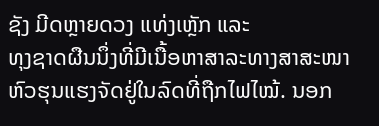ຊັງ ມີດຫຼາຍດວງ ແທ່ງເຫຼັກ ແລະ
ທຸງຊາດຜືນນຶ່ງທີ່ມີເນື້ອຫາສາລະທາງສາສະໜາຫົວຮຸນແຮງຈັດຢູ່ໃນລົດທີ່ຖືກໄຟໄໝ້. ນອກ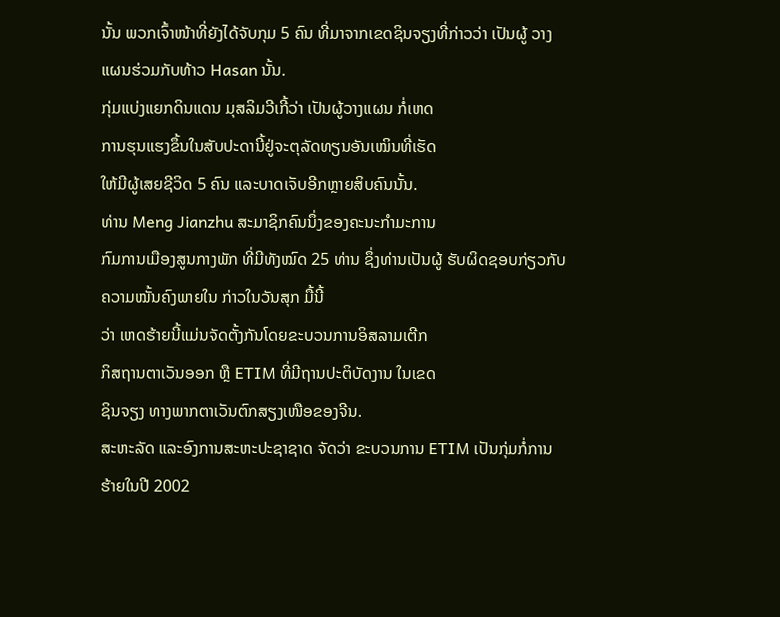ນັ້ນ ພວກເຈົ້າໜ້າທີ່ຍັງໄດ້ຈັບກຸມ 5 ຄົນ ທີ່ມາຈາກເຂດຊິນຈຽງທີ່ກ່າວວ່າ ເປັນຜູ້ ວາງແຜນຮ່ວມກັບທ້າວ Hasan ນັ້ນ.
ກຸ່ມແບ່ງແຍກດິນແດນ ມຸສລິມວີເກີ້ວ່າ ເປັນຜູ້ວາງແຜນ ກໍ່ເຫດ
ການຮຸນແຮງຂຶ້ນໃນສັບປະດານີ້ຢູ່ຈະຕຸລັດທຽນອັນເໝິນທີ່ເຮັດ
ໃຫ້ມີຜູ້ເສຍຊີວິດ 5 ຄົນ ແລະບາດເຈັບອີກຫຼາຍສິບຄົນນັ້ນ.
ທ່ານ Meng Jianzhu ສະມາຊິກຄົນນຶ່ງຂອງຄະນະກຳມະການ
ກົມການເມືອງສູນກາງພັກ ທີ່ມີທັງໝົດ 25 ທ່ານ ຊຶ່ງທ່ານເປັນຜູ້ ຮັບຜິດຊອບກ່ຽວກັບຄວາມໝັ້ນຄົງພາຍໃນ ກ່າວໃນວັນສຸກ ມື້ນີ້
ວ່າ ເຫດຮ້າຍນີ້ແມ່ນຈັດຕັ້ງກັນໂດຍຂະບວນການອິສລາມເຕີກ
ກິສຖານຕາເວັນອອກ ຫຼື ETIM ທີ່ມີຖານປະຕິບັດງານ ໃນເຂດ
ຊິນຈຽງ ທາງພາກຕາເວັນຕົກສຽງເໜືອຂອງຈີນ.
ສະຫະລັດ ແລະອົງການສະຫະປະຊາຊາດ ຈັດວ່າ ຂະບວນການ ETIM ເປັນກຸ່ມກໍ່ການ
ຮ້າຍໃນປີ 2002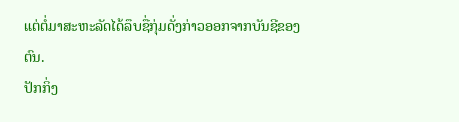ແຕ່ຕໍ່ມາສະຫະລັດໄດ້ລຶບຊື່ກຸ່ມດັ່ງກ່າວອອກຈາກບັນຊີຂອງຕົນ.
ປັກກິ່ງ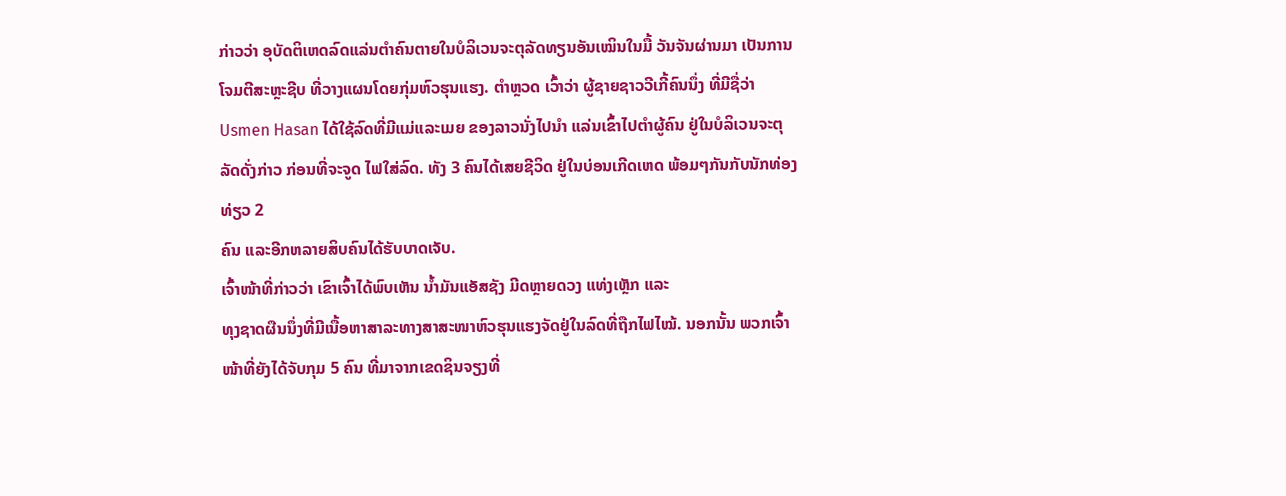ກ່າວວ່າ ອຸບັດຕິເຫດລົດແລ່ນຕຳຄົນຕາຍໃນບໍລິເວນຈະຕຸລັດທຽນອັນເໝິນໃນມື້ ວັນຈັນຜ່ານມາ ເປັນການໂຈມຕີສະຫຼະຊີບ ທີ່ວາງແຜນໂດຍກຸ່ມຫົວຮຸນແຮງ. ຕຳຫຼວດ ເວົ້າວ່າ ຜູ້ຊາຍຊາວວີເກີ້ຄົນນຶ່ງ ທີ່ມີຊື່ວ່າ Usmen Hasan ໄດ້ໃຊ້ລົດທີ່ມີແມ່ແລະເມຍ ຂອງລາວນັ່ງໄປນຳ ແລ່ນເຂົ້າໄປຕຳຜູ້ຄົນ ຢູ່ໃນບໍລິເວນຈະຕຸລັດດັ່ງກ່າວ ກ່ອນທີ່ຈະຈູດ ໄຟໃສ່ລົດ. ທັງ 3 ຄົນໄດ້ເສຍຊີວິດ ຢູ່ໃນບ່ອນເກີດເຫດ ພ້ອມໆກັນກັບນັກທ່ອງທ່ຽວ 2
ຄົນ ແລະອີກຫລາຍສິບຄົນໄດ້ຮັບບາດເຈັບ.
ເຈົ້າໜ້າທີ່ກ່າວວ່າ ເຂົາເຈົ້າໄດ້ພົບເຫັນ ນ້ຳມັນແອັສຊັງ ມີດຫຼາຍດວງ ແທ່ງເຫຼັກ ແລະ
ທຸງຊາດຜືນນຶ່ງທີ່ມີເນື້ອຫາສາລະທາງສາສະໜາຫົວຮຸນແຮງຈັດຢູ່ໃນລົດທີ່ຖືກໄຟໄໝ້. ນອກນັ້ນ ພວກເຈົ້າໜ້າທີ່ຍັງໄດ້ຈັບກຸມ 5 ຄົນ ທີ່ມາຈາກເຂດຊິນຈຽງທີ່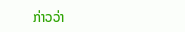ກ່າວວ່າ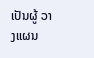ເປັນຜູ້ ວາງແຜນ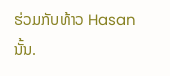ຮ່ວມກັບທ້າວ Hasan ນັ້ນ.